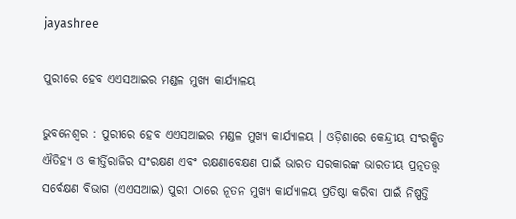jayashree

ପୁରୀରେ ହେବ ଏଏସଆଇର ମଣ୍ଡଳ ମୁଖ୍ୟ କାର୍ଯ୍ୟାଳୟ

ଭୁବନେଶ୍ୱର : ପୁରୀରେ ହେବ ଏଏସଆଇର ମଣ୍ଡଳ ମୁଖ୍ୟ କାର୍ଯ୍ୟାଳୟ । ଓଡ଼ିଶାରେ କେନ୍ଦ୍ରୀୟ ସଂରକ୍ଷିତ ଐତିହ୍ୟ ଓ କୀର୍ତ୍ତିରାଜିର ସଂରକ୍ଷଣ ଏବଂ ରକ୍ଷଣାବେକ୍ଷଣ ପାଇଁ ଭାରତ ସରକାରଙ୍କ ଭାରତୀୟ ପ୍ରତ୍ନତତ୍ତ୍ୱ ସର୍ବେକ୍ଷଣ ବିଭାଗ (ଏଏସଆଇ) ପୁରୀ ଠାରେ ନୂତନ ମୁଖ୍ୟ କାର୍ଯ୍ୟାଳୟ ପ୍ରତିଷ୍ଠା କରିବା ପାଇଁ ନିଷ୍ପତ୍ତି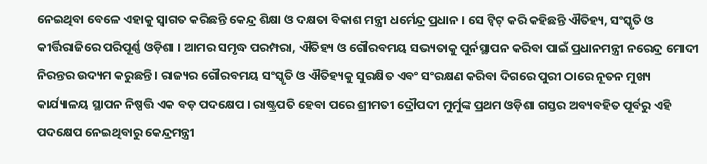ନେଇଥିବା ବେଳେ ଏହାକୁ ସ୍ୱାଗତ କରିଛନ୍ତି କେନ୍ଦ୍ର ଶିକ୍ଷା ଓ ଦକ୍ଷତା ବିକାଶ ମନ୍ତ୍ରୀ ଧର୍ମେନ୍ଦ୍ର ପ୍ରଧାନ । ସେ ଟ୍ୱିଟ୍ କରି କହିଛନ୍ତି ଐତିହ୍ୟ, ସଂସ୍କୃତି ଓ କୀର୍ତ୍ତିରାଜିରେ ପରିପୂର୍ଣ୍ଣ ଓଡ଼ିଶା । ଆମର ସମୃଦ୍ଧ ପରମ୍ପରା, ଐତିହ୍ୟ ଓ ଗୌରବମୟ ସଭ୍ୟତାକୁ ପୁର୍ନସ୍ଥାପନ କରିବା ପାଇଁ ପ୍ରଧାନମନ୍ତ୍ରୀ ନରେନ୍ଦ୍ର ମୋଦୀ ନିରନ୍ତର ଉଦ୍ୟମ କରୁଛନ୍ତି । ରାଜ୍ୟର ଗୌରବମୟ ସଂସ୍କୃତି ଓ ଐତିହ୍ୟକୁ ସୁରକ୍ଷିତ ଏବଂ ସଂରକ୍ଷଣ କରିବା ଦିଗରେ ପୁରୀ ଠାରେ ନୂତନ ମୁଖ୍ୟ କାର୍ଯ୍ୟାଳୟ ସ୍ଥାପନ ନିଷ୍ପତ୍ତି ଏକ ବଡ଼ ପଦକ୍ଷେପ । ରାଷ୍ଟ୍ରପତି ହେବା ପରେ ଶ୍ରୀମତୀ ଦ୍ରୌପଦୀ ମୁର୍ମୁଙ୍କ ପ୍ରଥମ ଓଡ଼ିଶା ଗସ୍ତର ଅବ୍ୟବହିତ ପୂର୍ବରୁ ଏହି ପଦକ୍ଷେପ ନେଇଥିବାରୁ କେନ୍ଦ୍ରମନ୍ତ୍ରୀ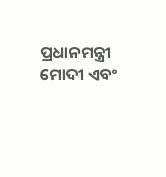ପ୍ରଧାନମନ୍ତ୍ରୀ ମୋଦୀ ଏବଂ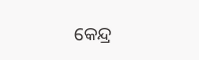କେନ୍ଦ୍ର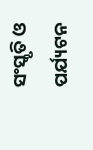ସଂସ୍କୃତି ଓ ପର୍ଯ୍ୟଟନ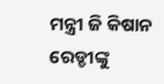ମନ୍ତ୍ରୀ ଜି କିଷାନ ରେଡ୍ଡୀଙ୍କୁ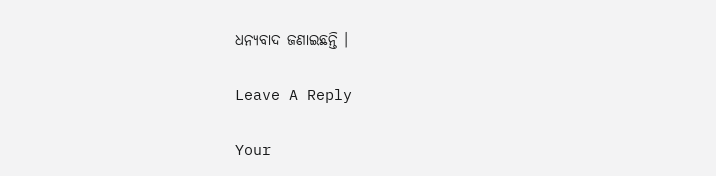ଧନ୍ୟବାଦ ଜଣାଇଛନ୍ତି ।

Leave A Reply

Your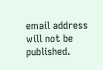email address will not be published.